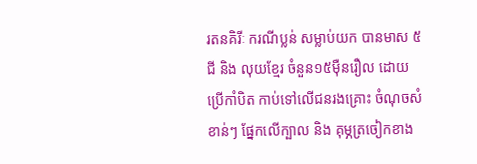រតនគិរីៈ ករណីប្លន់ សម្លាប់យក បានមាស ៥ជី និង លុយខ្មែរ ចំនួន១៥ម៉ឺនរឿល ដោយប្រើកាំបិត កាប់ទៅលើជនរងគ្រោះ ចំណុចសំខាន់ៗ ផ្នែកលើក្បាល និង គុម្ភត្រចៀកខាង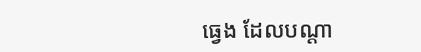ធ្វេង ដែលបណ្តា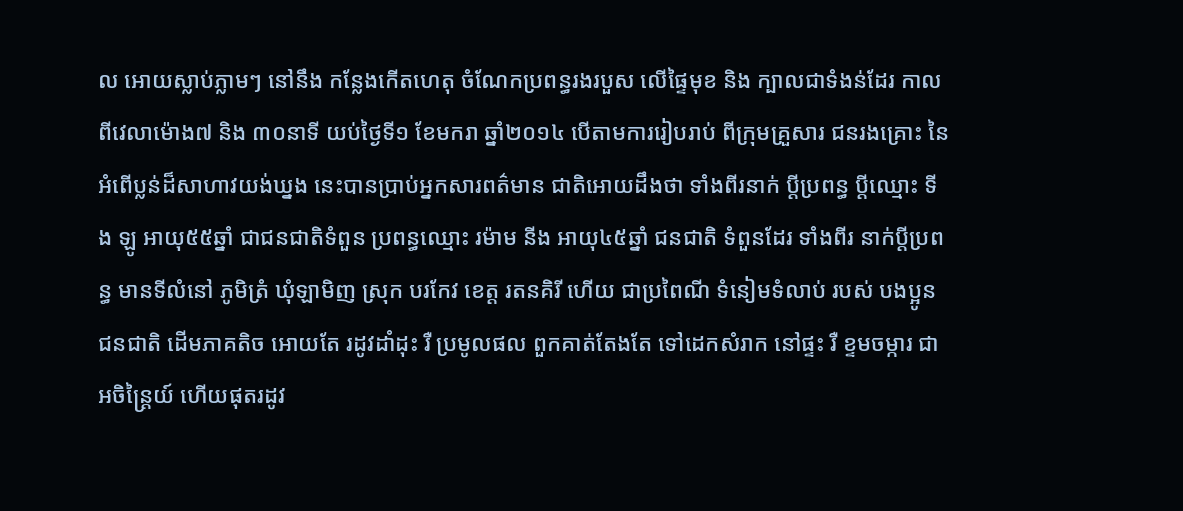ល អោយស្លាប់ភ្លាមៗ នៅនឹង កន្លែងកើតហេតុ ចំណែកប្រពន្ធរងរបួស លើផ្ទៃមុខ និង ក្បាលជាទំងន់ដែរ កាលពីវេលាម៉ោង៧ និង ៣០នាទី យប់ថ្ងៃទី១ ខែមករា ឆ្នាំ២០១៤ បើតាមការរៀបរាប់ ពីក្រុមគ្រួសារ ជនរងគ្រោះ នៃអំពើប្លន់ដ៏សាហាវយង់ឃ្នង នេះបានប្រាប់អ្នកសារពត៌មាន ជាតិអោយដឹងថា ទាំងពីរនាក់ ប្តីប្រពន្ធ ប្តីឈ្មោះ ទីង ឡូ អាយុ៥៥ឆ្នាំ ជាជនជាតិទំពួន ប្រពន្ធឈ្មោះ រម៉ាម នីង អាយុ៤៥ឆ្នាំ ជនជាតិ ទំពួនដែរ ទាំងពីរ នាក់ប្តីប្រពន្ធ មានទីលំនៅ ភូមិត្រំ ឃុំឡាមិញ ស្រុក បរកែវ ខេត្ត រតនគិរី ហើយ ជាប្រពៃណី ទំនៀមទំលាប់ របស់ បងប្អូន ជនជាតិ ដើមភាគតិច អោយតែ រដូវដាំដុះ រឺ ប្រមូលផល ពួកគាត់តែងតែ ទៅដេកសំរាក នៅផ្ទះ រឺ ខ្ទមចម្ការ ជាអចិន្ត្រៃយ៍ ហើយផុតរដូវ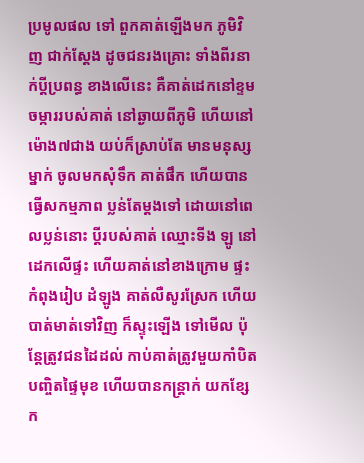ប្រមូលផល ទៅ ពួកគាត់ឡើងមក ភូមិវិញ ជាក់ស្តែង ដូចជនរងគ្រោះ ទាំងពីរនាក់ប្តីប្រពន្ធ ខាងលើនេះ គឺគាត់ដេកនៅខ្ទម ចម្ការរបស់គាត់ នៅឆ្ងាយពីភូមិ ហើយនៅ ម៉ោង៧ជាង យប់ក៏ស្រាប់តែ មានមនុស្សម្នាក់ ចូលមកសុំទឹក គាត់ផឹក ហើយបានធ្វើសកម្មភាព ប្លន់តែម្តងទៅ ដោយនៅពេលប្លន់នោះ ប្តីរបស់គាត់ ឈ្មោះទីង ឡូ នៅដេកលើផ្ទះ ហើយគាត់នៅខាងក្រោម ផ្ទះកំពុងរៀប ដំឡូង គាត់លឺសូរស្រែក ហើយបាត់មាត់ទៅវិញ ក៏ស្ទុះឡើង ទៅមើល ប៉ុន្តែត្រូវជនដៃដល់ កាប់គាត់ត្រូវមួយកាំបិត បញ្ចិតផ្ទៃមុខ ហើយបានកន្ត្រាក់ យកខ្សែ ក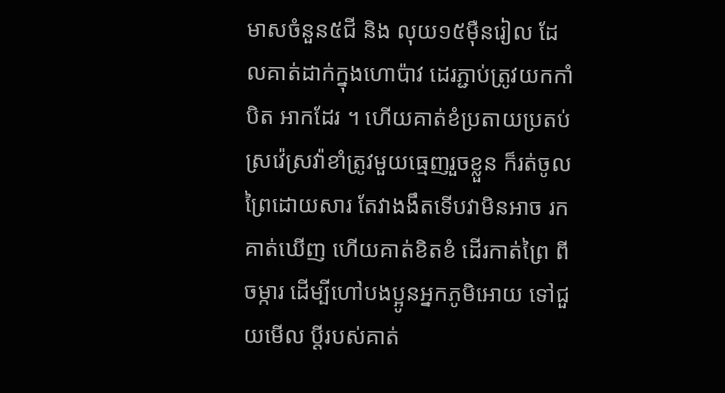មាសចំនួន៥ជី និង លុយ១៥ម៉ឺនរៀល ដែលគាត់ដាក់ក្នុងហោប៉ាវ ដេរភ្ជាប់ត្រូវយកកាំបិត អាកដែរ ។ ហើយគាត់ខំប្រតាយប្រតប់ស្រវ៉េស្រវ៉ាខាំត្រូវមួយធ្មេញរួចខ្លួន ក៏រត់ចូលព្រៃដោយសារ តែវាងងឹតទើបវាមិនអាច រកគាត់ឃើញ ហើយគាត់ខិតខំ ដើរកាត់ព្រៃ ពីចម្ការ ដើម្បីហៅបងប្អូនអ្នកភូមិអោយ ទៅជួយមើល ប្តីរបស់គាត់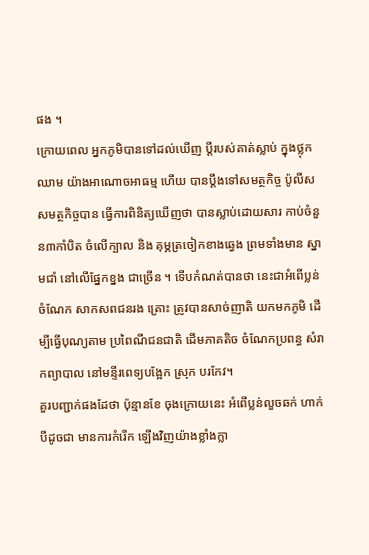ផង ។
ក្រោយពេល អ្នកភូមិបានទៅដល់ឃើញ ប្តីរបស់គាត់ស្លាប់ ក្នុងថ្លុកឈាម យ៉ាងអាណោចអាធម្ម ហើយ បានប្តឹងទៅសមត្ថកិច្ច ប៉ូលីស សមត្ថកិច្ចបាន ធ្វើការពិនិត្យឃើញថា បានស្លាប់ដោយសារ កាប់ចំនួន៣កាំបិត ចំលើក្បាល និង គុម្ភត្រចៀកខាងឆ្វេង ព្រមទាំងមាន ស្នាមជាំ នៅលើផ្នែកខ្នង ជាច្រើន ។ ទើបកំណត់បានថា នេះជាអំពើប្លន់ ចំណែក សាកសពជនរង គ្រោះ ត្រូវបានសាច់ញាតិ យកមកភូមិ ដើម្បីធ្វើបុណ្យតាម ប្រពៃណីជនជាតិ ដើមភាគតិច ចំណែកប្រពន្ធ សំរាកព្យាបាល នៅមន្ទីរពេទ្យបង្អែក ស្រុក បរកែវ។
គួរបញ្ជាក់ផងដែថា ប៉ុន្មានខែ ចុងក្រោយនេះ អំពើប្លន់លួចឆក់ ហាក់បីដូចជា មានការកំរើក ឡើងវិញយ៉ាងខ្លាំងក្លា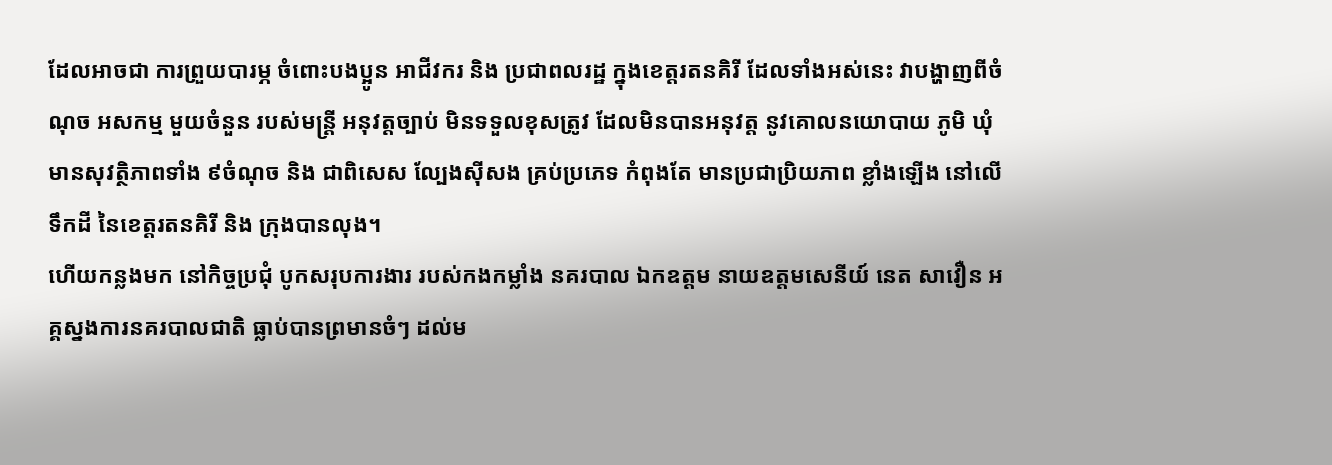ដែលអាចជា ការព្រួយបារម្ភ ចំពោះបងប្អូន អាជីវករ និង ប្រជាពលរដ្ឋ ក្នុងខេត្តរតនគិរី ដែលទាំងអស់នេះ វាបង្ហាញពីចំណុច អសកម្ម មួយចំនួន របស់មន្ត្រី អនុវត្តច្បាប់ មិនទទួលខុសត្រូវ ដែលមិនបានអនុវត្ត នូវគោលនយោបាយ ភូមិ ឃុំ មានសុវត្ថិភាពទាំង ៩ចំណុច និង ជាពិសេស ល្បែងស៊ីសង គ្រប់ប្រភេទ កំពុងតែ មានប្រជាប្រិយភាព ខ្លាំងឡើង នៅលើទឹកដី នៃខេត្តរតនគិរី និង ក្រុងបានលុង។
ហើយកន្លងមក នៅកិច្ចប្រជុំ បូកសរុបការងារ របស់កងកម្លាំង នគរបាល ឯកឧត្តម នាយឧត្តមសេនីយ៍ នេត សាវឿន អគ្គស្នងការនគរបាលជាតិ ធ្លាប់បានព្រមានចំៗ ដល់ម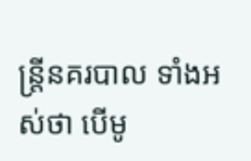ន្ត្រីនគរបាល ទាំងអស់ថា បើមូ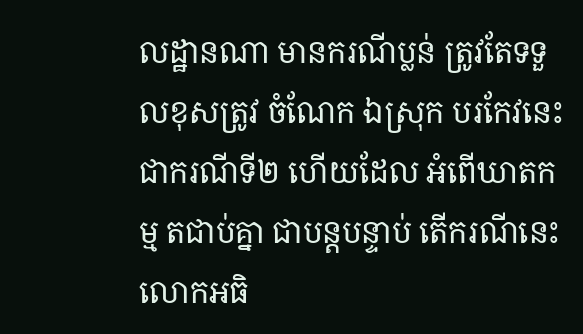លដ្ឋានណា មានករណីប្លន់ ត្រូវតែទទួលខុសត្រូវ ចំណែក ឯស្រុក បរកែវនេះ ជាករណីទី២ ហើយដែល អំពើឃាតកម្ម តជាប់គ្នា ជាបន្តបន្ទាប់ តើករណីនេះ លោកអធិ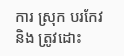ការ ស្រុក បរកែវ និង ត្រូវដោះ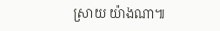ស្រាយ យ៉ាងណា៕